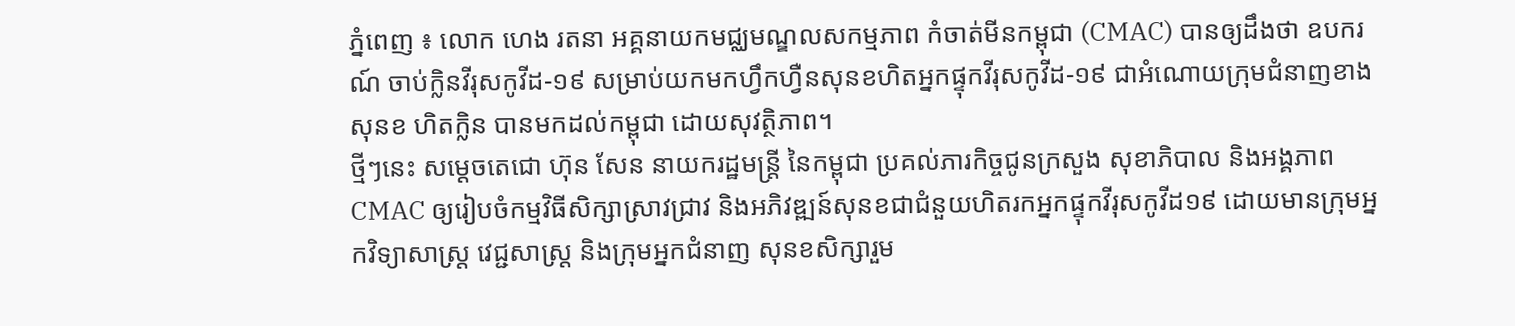ភ្នំពេញ ៖ លោក ហេង រតនា អគ្គនាយកមជ្ឈមណ្ឌលសកម្មភាព កំចាត់មីនកម្ពុជា (CMAC) បានឲ្យដឹងថា ឧបករណ៍ ចាប់ក្លិនវីរុសកូវីដ-១៩ សម្រាប់យកមកហ្វឹកហ្វឺនសុនខហិតអ្នកផ្ទុកវីរុសកូវីដ-១៩ ជាអំណោយក្រុមជំនាញខាងសុនខ ហិតក្លិន បានមកដល់កម្ពុជា ដោយសុវត្ថិភាព។
ថ្មីៗនេះ សម្ដេចតេជោ ហ៊ុន សែន នាយករដ្ឋមន្ដ្រី នៃកម្ពុជា ប្រគល់ភារកិច្ចជូនក្រសួង សុខាភិបាល និងអង្គភាព CMAC ឲ្យរៀបចំកម្មវិធីសិក្សាស្រាវជ្រាវ និងអភិវឌ្ឍន៍សុនខជាជំនួយហិតរកអ្នកផ្ទុកវីរុសកូវីដ១៩ ដោយមានក្រុមអ្នកវិទ្យាសាស្ត្រ វេជ្ជសាស្ត្រ និងក្រុមអ្នកជំនាញ សុនខសិក្សារួម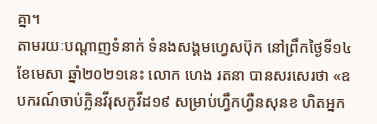គ្នា។
តាមរយៈបណ្ដាញទំនាក់ ទំនងសង្គមហ្វេសប៊ុក នៅព្រឹកថ្ងៃទី១៤ ខែមេសា ឆ្នាំ២០២១នេះ លោក ហេង រតនា បានសរសេរថា «ឧបករណ៍ចាប់ក្លិនវីរុសកូវីដ១៩ សម្រាប់ហ្វឹកហ្វឺនសុនខ ហិតអ្នក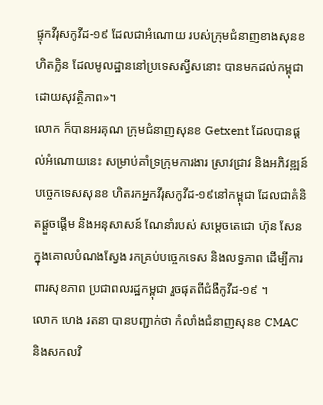ផ្ទុកវីរុសកូវីដ-១៩ ដែលជាអំណោយ របស់ក្រុមជំនាញខាងសុនខហិតក្លិន ដែលមូលដ្ឋាននៅប្រទេសស្វីសនោះ បានមកដល់កម្ពុជា ដោយសុវត្ថិភាព»។
លោក ក៏បានអរគុណ ក្រុមជំនាញសុនខ Getxent ដែលបានផ្តល់អំណោយនេះ សម្រាប់គាំទ្រក្រុមការងារ ស្រាវជ្រាវ និងអភិវឌ្ឍន៍បច្ចេកទេសសុនខ ហិតរកអ្នកវីរុសកូវីដ-១៩នៅកម្ពុជា ដែលជាគំនិតផ្តួចផ្តើម និងអនុសាសន៍ ណែនាំរបស់ សម្តេចតេជោ ហ៊ុន សែន ក្នុងគោលបំណងស្វែង រកគ្រប់បច្ចេកទេស និងលទ្ធភាព ដើម្បីការពារសុខភាព ប្រជាពលរដ្ឋកម្ពុជា រួចផុតពីជំងឺកូវីដ-១៩ ។
លោក ហេង រតនា បានបញ្ជាក់ថា កំលាំងជំនាញសុនខ CMAC និងសកលវិ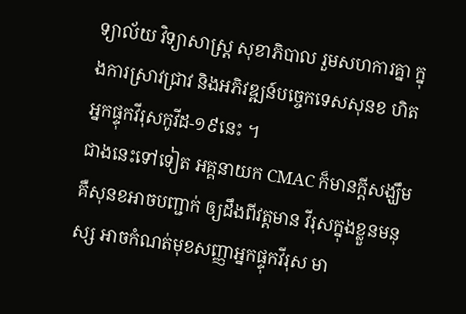ទ្យាល័យ វិទ្យាសាស្ត្រ សុខាភិបាល រួមសហការគ្នា ក្នុងការស្រាវជ្រាវ និងអភិវឌ្ឍន៍បច្ចេកទេសសុនខ ហិតអ្នកផ្ទុកវីរុសកូវីដ-១៩នេះ ។
ជាងនេះទៅទៀត អគ្គនាយក CMAC ក៏មានក្តីសង្ឃឹម គឺសុនខអាចបញ្ជាក់ ឲ្យដឹងពីវត្តមាន វីរុសក្នុងខ្លួនមនុស្ស អាចកំណត់មុខសញ្ញាអ្នកផ្ទុកវីរុស មា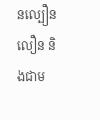នល្បឿនលឿន និងជាម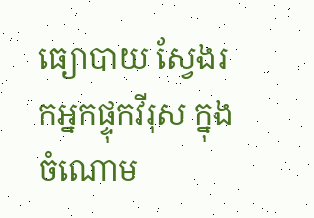ធ្យោបាយ ស្វែងរកអ្នកផ្ទុកវីរុស ក្នុងចំណោម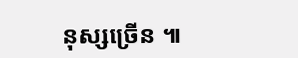នុស្សច្រើន ៕